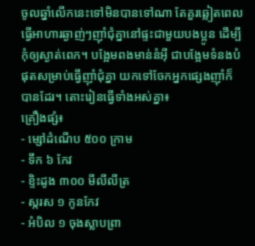ចូលឆ្នាំលើកនេះទៅមិនបានទៅណា តែគួរឆ្លៀតពេលធ្វើអាហារឆ្ងាញ់ៗញ៉ាំជុំគ្នានៅផ្ទះជាមួយបងប្អូន ដើម្បីកុំឲ្យស្ងាត់ពេក។ បង្អែមពងមាន់នំអ៊ី ជាបង្អែមទំនងបំផុតសម្រាប់ធ្វើញ៉ាំជុំគ្នា យកទៅចែកអ្នកផ្សេងញ៉ាំក៏បានដែរ។ តោះរៀនធ្វើទាំងអស់គ្នា៖
គ្រឿងផ្សំ៖
- ម្សៅដំណើប ៥០០ ក្រាម
- ទឹក ៦ កែវ
- ខ្ទិះដូង ៣០០ មីលីលីត្រ
- ស្ករស ១ កូនកែវ
- អំបិល ១ ចុងស្លាបព្រា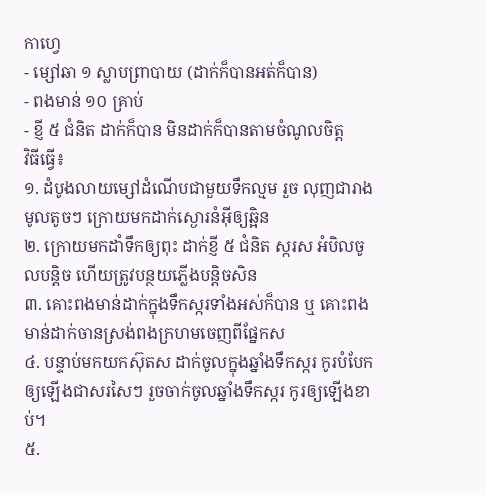កាហ្វេ
- ម្សៅឆា ១ ស្លាបព្រាបាយ (ដាក់ក៏បានអត់ក៏បាន)
- ពងមាន់ ១០ គ្រាប់
- ខ្ញី ៥ ជំនិត ដាក់ក៏បាន មិនដាក់ក៏បានតាមចំណូលចិត្ត
វិធីធ្វើ៖
១. ដំបូងលាយម្សៅដំណើបជាមួយទឹកល្មម រួច លុញជារាងមូលតូចៗ ក្រោយមកដាក់ស្ងោរនំអ៊ីឲ្យឆ្អិន
២. ក្រោយមកដាំទឹកឲ្យពុះ ដាក់ខ្ញី ៥ ជំនិត ស្ករស អំបិលចូលបន្តិច ហើយត្រូវបន្ថយភ្លើងបន្តិចសិន
៣. គោះពងមាន់ដាក់ក្នុងទឹកស្ករទាំងអស់ក៏បាន ឬ គោះពងមាន់ដាក់ចានស្រង់ពងក្រហមចេញពីផ្នែកស
៤. បន្ទាប់មកយកស៊ុតស ដាក់ចូលក្នុងឆ្នាំងទឹកស្ករ កូរបំបែកឲ្យឡើងជាសរសៃៗ រួចចាក់ចូលឆ្នាំងទឹកស្ករ កូរឲ្យឡើងខាប់។
៥.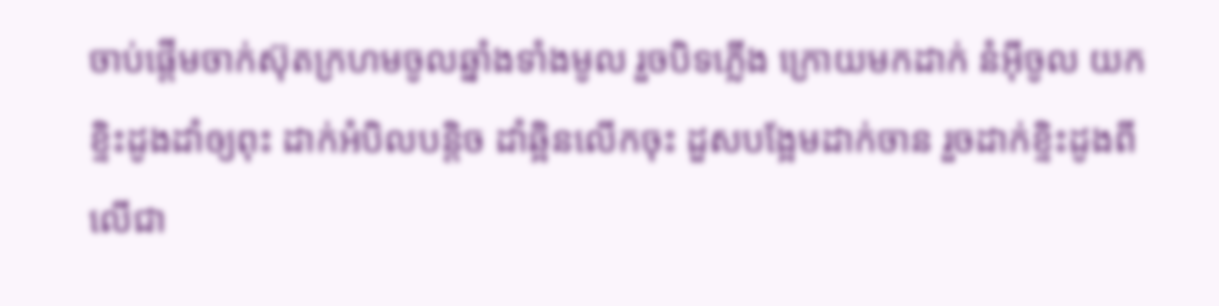ចាប់ផ្តើមចាក់ស៊ុតក្រហមចូលឆ្នាំងទាំងមូល រួចបិទភ្លើង ក្រោយមកដាក់ នំអ៊ីចូល យកខ្ទិះដូងដាំឲ្យពុះ ដាក់អំបិលបន្តិច ដាំឆ្អិនលើកចុះ ដួសបង្អែមដាក់ចាន រួចដាក់ខ្ទិះដូងពីលើជា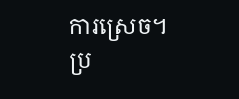ការស្រេច។
ប្រ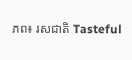ភព៖ រសជាតិ Tasteful